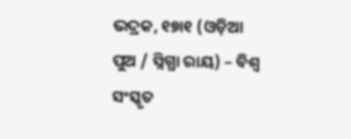ଭଦ୍ରକ, ୧୭ା୧ (ଓଡ଼ିଆ ପୁଅ / ସ୍ନିଗ୍ଧା ରାୟ) – ବିଶ୍ୱ ସଂସ୍କୃତ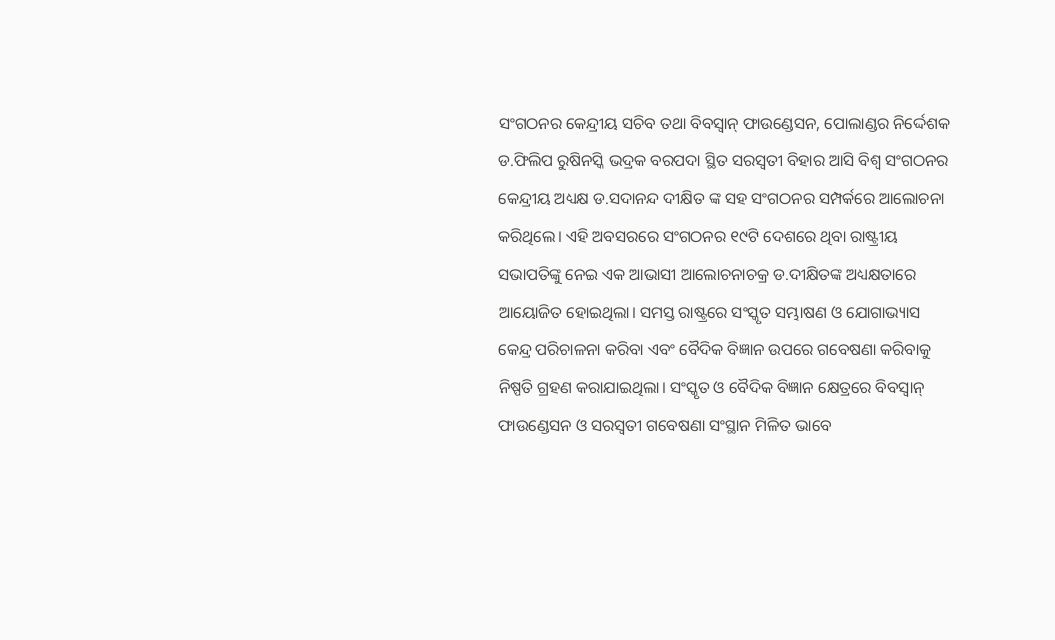ସଂଗଠନର କେନ୍ଦ୍ରୀୟ ସଚିବ ତଥା ବିବସ୍ୱାନ୍ ଫାଉଣ୍ଡେସନ, ପୋଲାଣ୍ଡର ନିର୍ଦ୍ଦେଶକ ଡ.ଫିଲିପ ରୁଷିନସ୍କି ଭଦ୍ରକ ବରପଦା ସ୍ଥିତ ସରସ୍ୱତୀ ବିହାର ଆସି ବିଶ୍ୱ ସଂଗଠନର କେନ୍ଦ୍ରୀୟ ଅଧ୍ୟକ୍ଷ ଡ.ସଦାନନ୍ଦ ଦୀକ୍ଷିତ ଙ୍କ ସହ ସଂଗଠନର ସମ୍ପର୍କରେ ଆଲୋଚନା କରିଥିଲେ। ଏହି ଅବସରରେ ସଂଗଠନର ୧୯ଟି ଦେଶରେ ଥିବା ରାଷ୍ଟ୍ରୀୟ ସଭାପତିଙ୍କୁ ନେଇ ଏକ ଆଭାସୀ ଆଲୋଚନାଚକ୍ର ଡ.ଦୀକ୍ଷିତଙ୍କ ଅଧ୍ୟକ୍ଷତାରେ ଆୟୋଜିତ ହୋଇଥିଲା। ସମସ୍ତ ରାଷ୍ଟ୍ରରେ ସଂସ୍କୃତ ସମ୍ଭାଷଣ ଓ ଯୋଗାଭ୍ୟାସ କେନ୍ଦ୍ର ପରିଚାଳନା କରିବା ଏବଂ ବୈଦିକ ବିଜ୍ଞାନ ଉପରେ ଗବେଷଣା କରିବାକୁ ନିଷ୍ପତି ଗ୍ରହଣ କରାଯାଇଥିଲା। ସଂସ୍କୃତ ଓ ବୈଦିକ ବିଜ୍ଞାନ କ୍ଷେତ୍ରରେ ବିବସ୍ୱାନ୍ ଫାଉଣ୍ଡେସନ ଓ ସରସ୍ୱତୀ ଗବେଷଣା ସଂସ୍ଥାନ ମିଳିତ ଭାବେ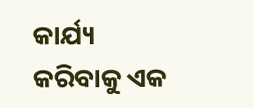କାର୍ଯ୍ୟ କରିବାକୁ ଏକ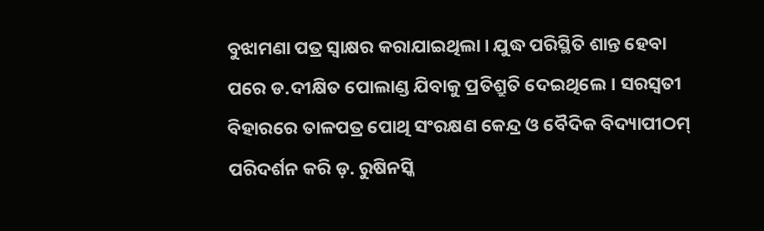ବୁଝାମଣା ପତ୍ର ସ୍ୱାକ୍ଷର କରାଯାଇଥିଲା। ଯୁଦ୍ଧ ପରିସ୍ଥିତି ଶାନ୍ତ ହେବା ପରେ ଡ.ଦୀକ୍ଷିତ ପୋଲାଣ୍ଡ ଯିବାକୁ ପ୍ରତିଶ୍ରୁତି ଦେଇଥିଲେ। ସରସ୍ୱତୀ ବିହାରରେ ତାଳପତ୍ର ପୋଥି ସଂରକ୍ଷଣ କେନ୍ଦ୍ର ଓ ବୈଦିକ ବିଦ୍ୟାପୀଠମ୍ ପରିଦର୍ଶନ କରି ଡ଼. ରୁଷିନସ୍କି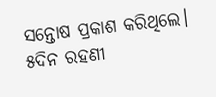ସନ୍ତୋଷ ପ୍ରକାଶ କରିଥିଲେ। ୫ଦିନ ରହଣୀ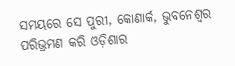ସମୟରେ ସେ ପୁରୀ, କୋଣାର୍କ, ଭୁବନେଶ୍ୱର ପରିଭ୍ରମଣ କରି ଓଡ଼ିଶାର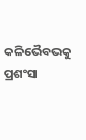କଳିଭୈବଭକୁ ପ୍ରଶଂସା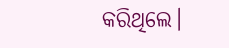କରିଥିଲେ।